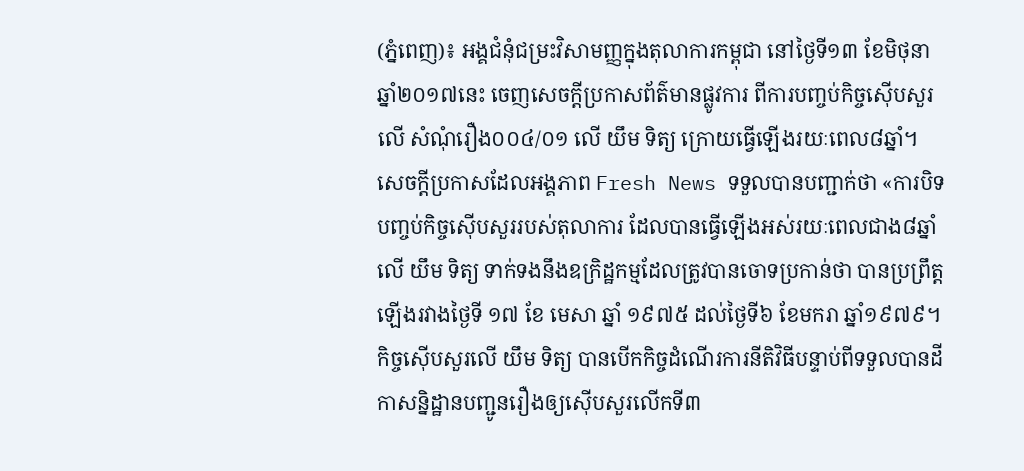(ភ្នំពេញ)៖ អង្គជំនុំជម្រះវិសាមញ្ញក្នុងតុលាការកម្ពុជា នៅថ្ងៃទី១៣ ខែមិថុនា ឆ្នាំ២០១៧នេះ ចេញសេចក្ដីប្រកាសព័ត៌មានផ្លូវការ ពីការបញ្ចប់កិច្ចស៊ើបសួរលើ សំណុំរឿង០០៤/០១ លើ យឹម ទិត្យ ក្រោយធ្វើឡើងរយៈពេល៨ឆ្នាំ។
សេចក្ដីប្រកាសដែលអង្គភាព Fresh News ទទួលបានបញ្ជាក់ថា «ការបិទបញ្ចប់កិច្ចស៊ើបសួររបស់តុលាការ ដែលបានធ្វើឡើងអស់រយៈពេលជាង៨ឆ្នាំ លើ យឹម ទិត្យ ទាក់ទងនឹងឧក្រិដ្ឋកម្មដែលត្រូវបានចោទប្រកាន់ថា បានប្រព្រឹត្តឡើងរវាងថ្ងៃទី ១៧ ខែ មេសា ឆ្នាំ ១៩៧៥ ដល់ថ្ងៃទី៦ ខែមករា ឆ្នាំ១៩៧៩។ កិច្ចស៊ើបសួរលើ យឹម ទិត្យ បានបើកកិច្ចដំណើរការនីតិវិធីបន្ទាប់ពីទទួលបានដីកាសន្និដ្ឋានបញ្ជូនរឿងឲ្យស៊ើបសួរលើកទី៣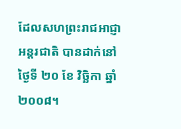ដែលសហព្រះរាជអាជ្ញាអន្តរជាតិ បានដាក់នៅថ្ងៃទី ២០ ខែ វិច្ឆិកា ឆ្នាំ២០០៨។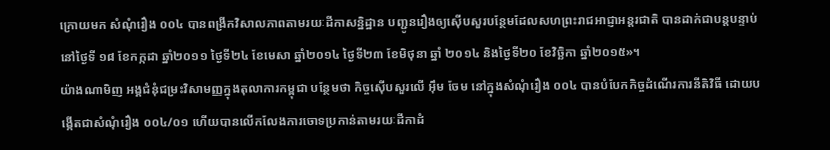ក្រោយមក សំណុំរឿង ០០៤ បានពង្រីកវិសាលភាពតាមរយៈដីកាសន្និដ្ឋាន បញ្ជូនរឿងឲ្យស៊ើបសួរបន្ថែមដែលសហព្រះរាជអាជ្ញាអន្តរជាតិ បានដាក់ជាបន្តបន្ទាប់នៅថ្ងៃទី ១៨ ខែកក្កដា ឆ្នាំ២០១១ ថ្ងៃទី២៤ ខែមេសា ឆ្នាំ២០១៤ ថ្ងៃទី២៣ ខែមិថុនា ឆ្នាំ ២០១៤ និងថ្ងៃទី២០ ខែវិច្ឆិកា ឆ្នាំ២០១៥»។
យ៉ាងណាមិញ អង្គជំនុំជម្រះវិសាមញ្ញក្នុងតុលាការកម្ពុជា បន្ថែមថា កិច្ចស៊ើបសួរលើ អ៊ឹម ចែម នៅក្នុងសំណុំរឿង ០០៤ បានបំបែកកិច្ចដំណើរការនីតិវិធី ដោយបង្កើតជាសំណុំរឿង ០០៤/០១ ហើយបានលើកលែងការចោទប្រកាន់តាមរយៈដីកាដំ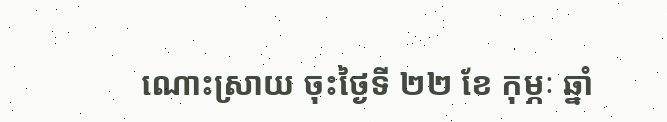ណោះស្រាយ ចុះថ្ងៃទី ២២ ខែ កុម្ភៈ ឆ្នាំ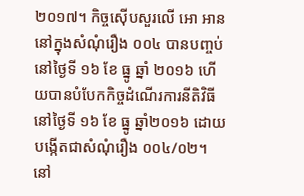២០១៧។ កិច្ចស៊ើបសួរលើ អោ អាន នៅក្នុងសំណុំរឿង ០០៤ បានបញ្ចប់នៅថ្ងៃទី ១៦ ខែ ធ្នូ ឆ្នាំ ២០១៦ ហើយបានបំបែកកិច្ចដំណើរការនីតិវិធីនៅថ្ងៃទី ១៦ ខែ ធ្នូ ឆ្នាំ២០១៦ ដោយបង្កើតជាសំណុំរឿង ០០៤/០២។ នៅ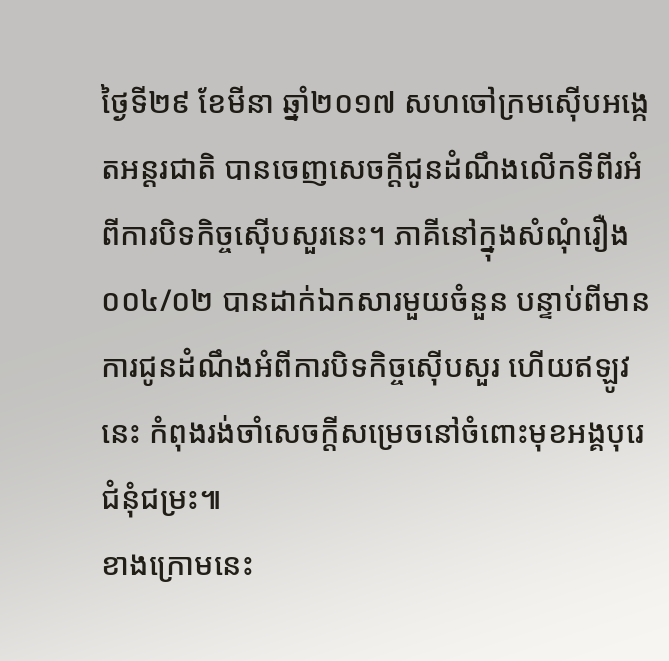ថ្ងៃទី២៩ ខែមីនា ឆ្នាំ២០១៧ សហចៅក្រមស៊ើបអង្កេតអន្តរជាតិ បានចេញសេចក្តីជូនដំណឹងលើកទីពីរអំពីការបិទកិច្ចស៊ើបសួរនេះ។ ភាគីនៅក្នុងសំណុំរឿង ០០៤/០២ បានដាក់ឯកសារមួយចំនួន បន្ទាប់ពីមានការជូនដំណឹងអំពីការបិទកិច្ចស៊ើបសួរ ហើយឥឡូវនេះ កំពុងរង់ចាំសេចក្តីសម្រេចនៅចំពោះមុខអង្គបុរេជំនុំជម្រះ៕
ខាងក្រោមនេះ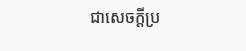ជាសេចក្ដីប្រ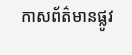កាសព័ត៌មានផ្លូវ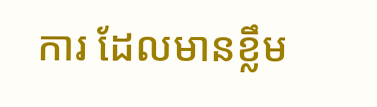ការ ដែលមានខ្លឹម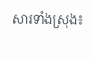សារទាំងស្រុង៖